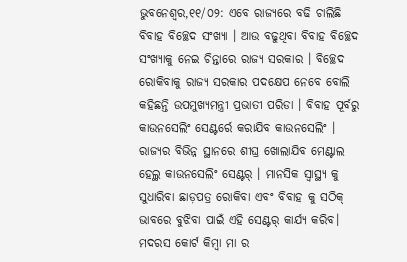ଭୁବନେଶ୍ୱର,୧୧/୦୨: ଏବେ ରାଜ୍ୟରେ ବଢି ଚାଲିଛି ବିବାହ ବିଚ୍ଛେଦ ସଂଖ୍ୟା । ଆଉ ବଢୁଥିବା ବିବାହ ବିଚ୍ଛେଦ ସଂଖ୍ୟାକୁ ନେଇ ଚିନ୍ତାରେ ରାଜ୍ୟ ସରକାର । ବିଚ୍ଛେଦ ରୋକିବାକୁ ରାଜ୍ୟ ସରକାର ପଦକ୍ଷେପ ନେବେ ବୋଲି କହିଛନ୍ତି ଉପମୁଖ୍ୟମନ୍ତ୍ରୀ ପ୍ରଭାତୀ ପରିଡା । ବିବାହ ପୂର୍ବରୁ କାଉନସେଲିଂ ସେଣ୍ଟର୍ରେ କରାଯିବ କାଉନସେଲିଂ । ରାଜ୍ୟର ବିଭିନ୍ନ ସ୍ଥାନରେ ଶୀଘ୍ର ଖୋଲାଯିବ ମେଣ୍ଟାଲ ହେଲ୍ଥ କାଉନସେଲିଂ ସେଣ୍ଟର୍ । ମାନସିକ ସ୍ଵାସ୍ଥ୍ୟ କୁ ସୁଧାରିବା ଛାଡ଼ପତ୍ର ରୋକିବା ଏବଂ ବିବାହ କୁ ସଠିକ୍ ଭାବରେ ବୁଝିବା ପାଇଁ ଏହି ସେଣ୍ଟର୍ କାର୍ଯ୍ୟ କରିବ। ମଦରସ କୋର୍ଟ କିମ୍ବା ମା ର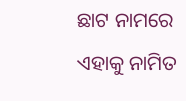ଛାଟ ନାମରେ ଏହାକୁ ନାମିତ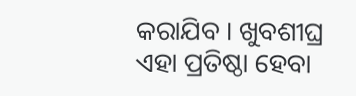କରାଯିବ । ଖୁବଶୀଘ୍ର ଏହା ପ୍ରତିଷ୍ଠା ହେବା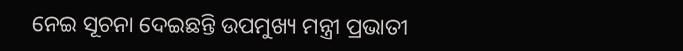ନେଇ ସୂଚନା ଦେଇଛନ୍ତି ଉପମୁଖ୍ୟ ମନ୍ତ୍ରୀ ପ୍ରଭାତୀ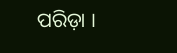ପରିଡ଼ା ।